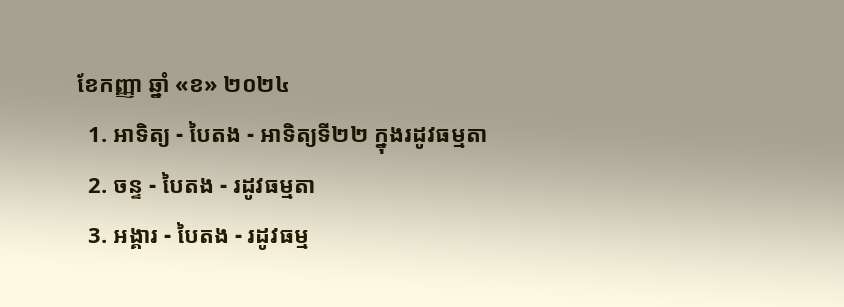ខែកញ្ញា ឆ្នាំ «ខ» ២០២៤
  1. អាទិត្យ - បៃតង - អាទិត្យទី២២ ក្នុងរដូវធម្មតា
  2. ចន្ទ - បៃតង - រដូវធម្មតា
  3. អង្គារ - បៃតង - រដូវធម្ម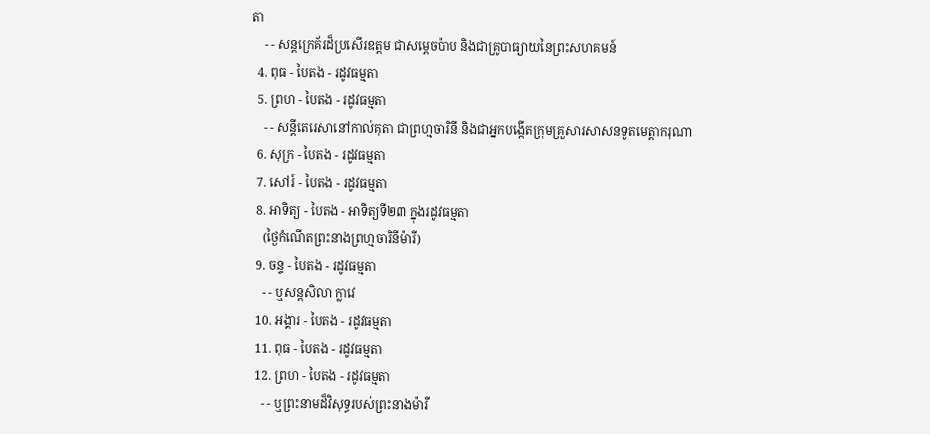តា
    - - សន្តក្រេគ័រដ៏ប្រសើរឧត្តម ជាសម្ដេចប៉ាប និងជាគ្រូបាធ្យាយនៃព្រះសហគមន៍
  4. ពុធ - បៃតង - រដូវធម្មតា
  5. ព្រហ - បៃតង - រដូវធម្មតា
    - - សន្តីតេរេសានៅកាល់គុតា ជាព្រហ្មចារិនី និងជាអ្នកបង្កើតក្រុមគ្រួសារសាសនទូតមេត្ដាករុណា
  6. សុក្រ - បៃតង - រដូវធម្មតា
  7. សៅរ៍ - បៃតង - រដូវធម្មតា
  8. អាទិត្យ - បៃតង - អាទិត្យទី២៣ ក្នុងរដូវធម្មតា
    (ថ្ងៃកំណើតព្រះនាងព្រហ្មចារិនីម៉ារី)
  9. ចន្ទ - បៃតង - រដូវធម្មតា
    - - ឬសន្តសិលា ក្លាវេ
  10. អង្គារ - បៃតង - រដូវធម្មតា
  11. ពុធ - បៃតង - រដូវធម្មតា
  12. ព្រហ - បៃតង - រដូវធម្មតា
    - - ឬព្រះនាមដ៏វិសុទ្ធរបស់ព្រះនាងម៉ារី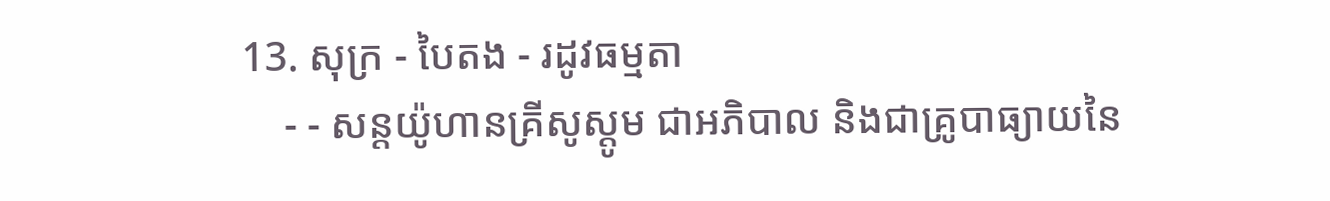13. សុក្រ - បៃតង - រដូវធម្មតា
    - - សន្តយ៉ូហានគ្រីសូស្តូម ជាអភិបាល និងជាគ្រូបាធ្យាយនៃ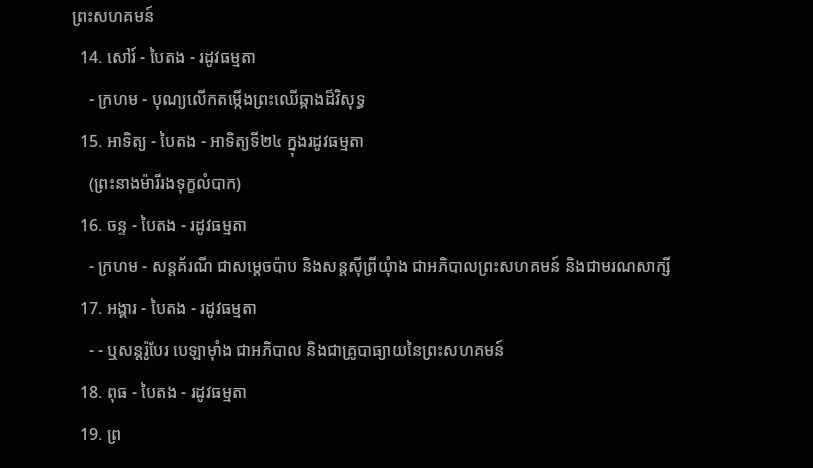ព្រះសហគមន៍
  14. សៅរ៍ - បៃតង - រដូវធម្មតា
    - ក្រហម - បុណ្យលើកតម្កើងព្រះឈើឆ្កាងដ៏វិសុទ្ធ
  15. អាទិត្យ - បៃតង - អាទិត្យទី២៤ ក្នុងរដូវធម្មតា
    (ព្រះនាងម៉ារីរងទុក្ខលំបាក)
  16. ចន្ទ - បៃតង - រដូវធម្មតា
    - ក្រហម - សន្តគ័រណី ជាសម្ដេចប៉ាប និងសន្តស៊ីព្រីយុំាង ជាអភិបាលព្រះសហគមន៍ និងជាមរណសាក្សី
  17. អង្គារ - បៃតង - រដូវធម្មតា
    - - ឬសន្តរ៉ូបែរ បេឡាម៉ាំង ជាអភិបាល និងជាគ្រូបាធ្យាយនៃព្រះសហគមន៍
  18. ពុធ - បៃតង - រដូវធម្មតា
  19. ព្រ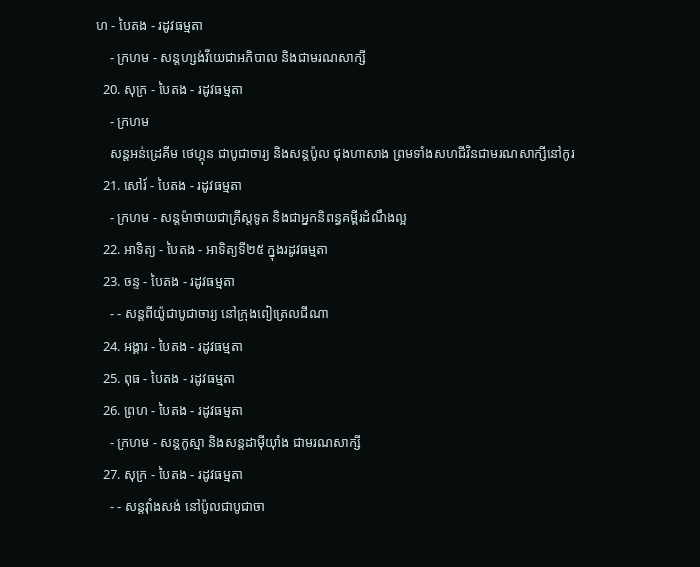ហ - បៃតង - រដូវធម្មតា
    - ក្រហម - សន្តហ្សង់វីយេជាអភិបាល និងជាមរណសាក្សី
  20. សុក្រ - បៃតង - រដូវធម្មតា
    - ក្រហម
    សន្តអន់ដ្រេគីម ថេហ្គុន ជាបូជាចារ្យ និងសន្តប៉ូល ជុងហាសាង ព្រមទាំងសហជីវិនជាមរណសាក្សីនៅកូរ
  21. សៅរ៍ - បៃតង - រដូវធម្មតា
    - ក្រហម - សន្តម៉ាថាយជាគ្រីស្តទូត និងជាអ្នកនិពន្ធគម្ពីរដំណឹងល្អ
  22. អាទិត្យ - បៃតង - អាទិត្យទី២៥ ក្នុងរដូវធម្មតា
  23. ចន្ទ - បៃតង - រដូវធម្មតា
    - - សន្តពីយ៉ូជាបូជាចារ្យ នៅក្រុងពៀត្រេលជីណា
  24. អង្គារ - បៃតង - រដូវធម្មតា
  25. ពុធ - បៃតង - រដូវធម្មតា
  26. ព្រហ - បៃតង - រដូវធម្មតា
    - ក្រហម - សន្តកូស្មា និងសន្តដាម៉ីយុាំង ជាមរណសាក្សី
  27. សុក្រ - បៃតង - រដូវធម្មតា
    - - សន្តវុាំងសង់ នៅប៉ូលជាបូជាចា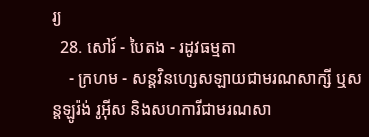រ្យ
  28. សៅរ៍ - បៃតង - រដូវធម្មតា
    - ក្រហម - សន្តវិនហ្សេសឡាយជាមរណសាក្សី ឬសន្តឡូរ៉ង់ រូអ៊ីស និងសហការីជាមរណសា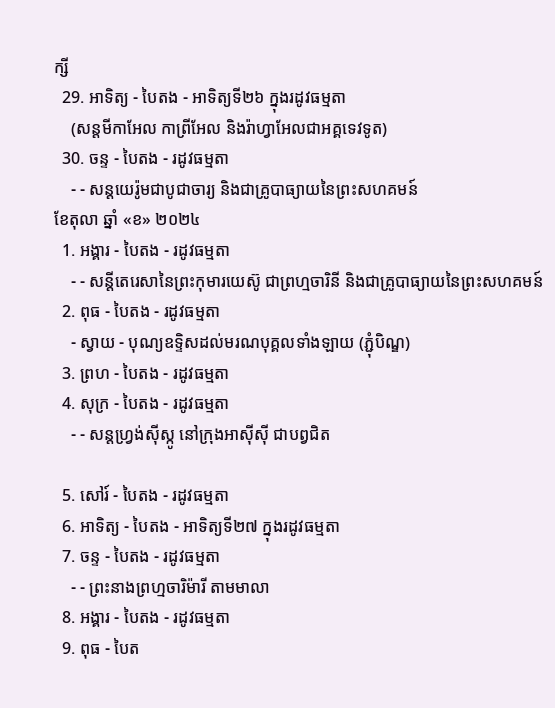ក្សី
  29. អាទិត្យ - បៃតង - អាទិត្យទី២៦ ក្នុងរដូវធម្មតា
    (សន្តមីកាអែល កាព្រីអែល និងរ៉ាហ្វាអែលជាអគ្គទេវទូត)
  30. ចន្ទ - បៃតង - រដូវធម្មតា
    - - សន្ដយេរ៉ូមជាបូជាចារ្យ និងជាគ្រូបាធ្យាយនៃព្រះសហគមន៍
ខែតុលា ឆ្នាំ «ខ» ២០២៤
  1. អង្គារ - បៃតង - រដូវធម្មតា
    - - សន្តីតេរេសានៃព្រះកុមារយេស៊ូ ជាព្រហ្មចារិនី និងជាគ្រូបាធ្យាយនៃព្រះសហគមន៍
  2. ពុធ - បៃតង - រដូវធម្មតា
    - ស្វាយ - បុណ្យឧទ្ទិសដល់មរណបុគ្គលទាំងឡាយ (ភ្ជុំបិណ្ឌ)
  3. ព្រហ - បៃតង - រដូវធម្មតា
  4. សុក្រ - បៃតង - រដូវធម្មតា
    - - សន្តហ្វ្រង់ស៊ីស្កូ នៅក្រុងអាស៊ីស៊ី ជាបព្វជិត

  5. សៅរ៍ - បៃតង - រដូវធម្មតា
  6. អាទិត្យ - បៃតង - អាទិត្យទី២៧ ក្នុងរដូវធម្មតា
  7. ចន្ទ - បៃតង - រដូវធម្មតា
    - - ព្រះនាងព្រហ្មចារិម៉ារី តាមមាលា
  8. អង្គារ - បៃតង - រដូវធម្មតា
  9. ពុធ - បៃត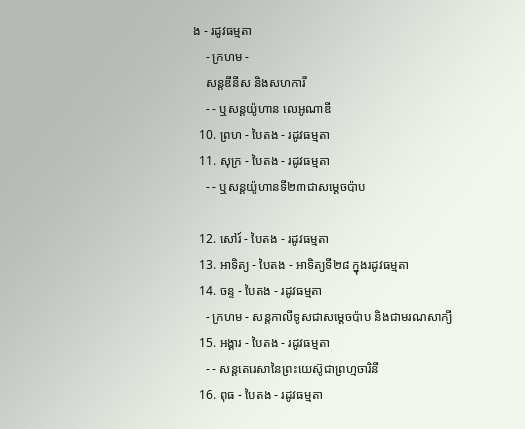ង - រដូវធម្មតា
    - ក្រហម -
    សន្តឌីនីស និងសហការី
    - - ឬសន្តយ៉ូហាន លេអូណាឌី
  10. ព្រហ - បៃតង - រដូវធម្មតា
  11. សុក្រ - បៃតង - រដូវធម្មតា
    - - ឬសន្តយ៉ូហានទី២៣ជាសម្តេចប៉ាប

  12. សៅរ៍ - បៃតង - រដូវធម្មតា
  13. អាទិត្យ - បៃតង - អាទិត្យទី២៨ ក្នុងរដូវធម្មតា
  14. ចន្ទ - បៃតង - រដូវធម្មតា
    - ក្រហម - សន្ដកាលីទូសជាសម្ដេចប៉ាប និងជាមរណសាក្យី
  15. អង្គារ - បៃតង - រដូវធម្មតា
    - - សន្តតេរេសានៃព្រះយេស៊ូជាព្រហ្មចារិនី
  16. ពុធ - បៃតង - រដូវធម្មតា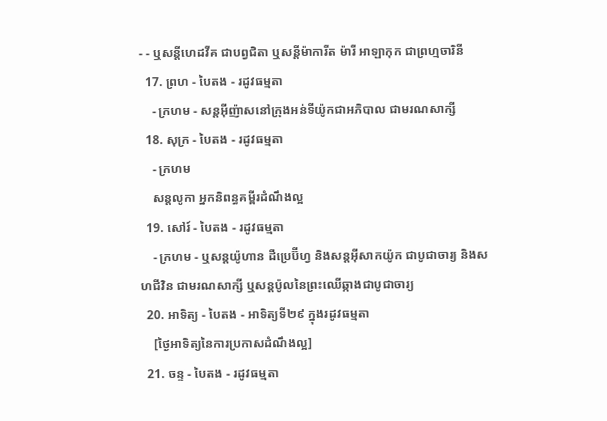- - ឬសន្ដីហេដវីគ ជាបព្វជិតា ឬសន្ដីម៉ាការីត ម៉ារី អាឡាកុក ជាព្រហ្មចារិនី
  17. ព្រហ - បៃតង - រដូវធម្មតា
    - ក្រហម - សន្តអ៊ីញ៉ាសនៅក្រុងអន់ទីយ៉ូកជាអភិបាល ជាមរណសាក្សី
  18. សុក្រ - បៃតង - រដូវធម្មតា
    - ក្រហម
    សន្តលូកា អ្នកនិពន្ធគម្ពីរដំណឹងល្អ
  19. សៅរ៍ - បៃតង - រដូវធម្មតា
    - ក្រហម - ឬសន្ដយ៉ូហាន ដឺប្រេប៊ីហ្វ និងសន្ដអ៊ីសាកយ៉ូក ជាបូជាចារ្យ និងសហជីវិន ជាមរណសាក្សី ឬសន្ដប៉ូលនៃព្រះឈើឆ្កាងជាបូជាចារ្យ
  20. អាទិត្យ - បៃតង - អាទិត្យទី២៩ ក្នុងរដូវធម្មតា
    [ថ្ងៃអាទិត្យនៃការប្រកាសដំណឹងល្អ]
  21. ចន្ទ - បៃតង - រដូវធម្មតា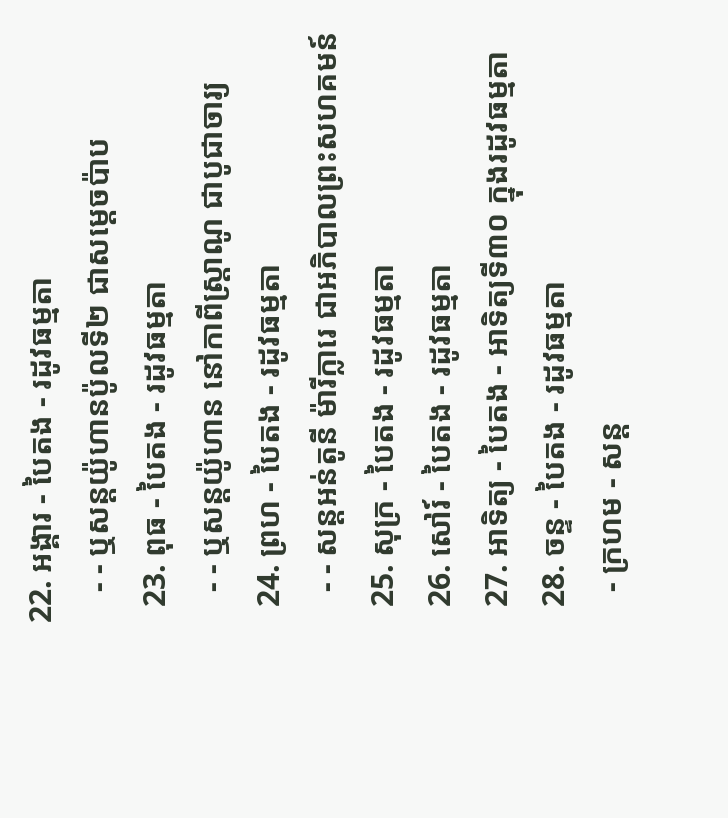22. អង្គារ - បៃតង - រដូវធម្មតា
    - - ឬសន្តយ៉ូហានប៉ូលទី២ ជាសម្ដេចប៉ាប
  23. ពុធ - បៃតង - រដូវធម្មតា
    - - ឬសន្ដយ៉ូហាន នៅកាពីស្រ្ដាណូ ជាបូជាចារ្យ
  24. ព្រហ - បៃតង - រដូវធម្មតា
    - - សន្តអន់តូនី ម៉ារីក្លារេ ជាអភិបាលព្រះសហគមន៍
  25. សុក្រ - បៃតង - រដូវធម្មតា
  26. សៅរ៍ - បៃតង - រដូវធម្មតា
  27. អាទិត្យ - បៃតង - អាទិត្យទី៣០ ក្នុងរដូវធម្មតា
  28. ចន្ទ - បៃតង - រដូវធម្មតា
    - ក្រហម - សន្ដ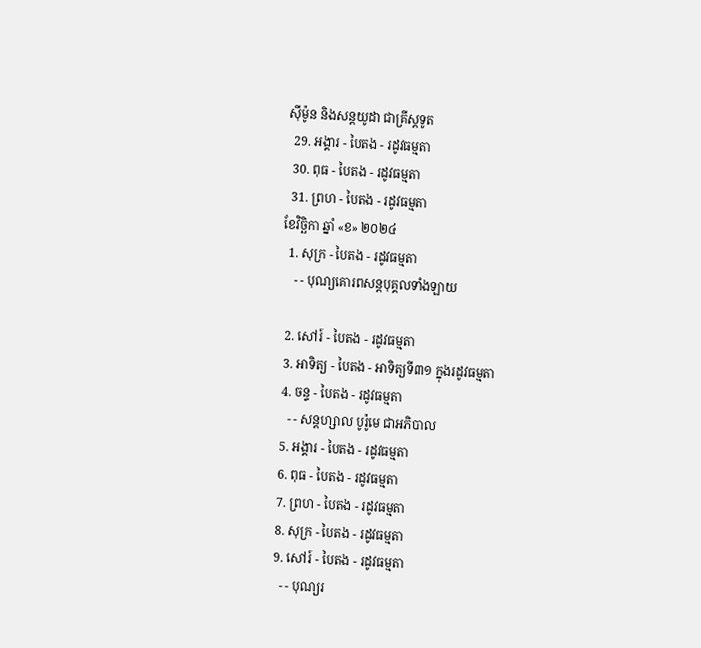ស៊ីម៉ូន និងសន្ដយូដា ជាគ្រីស្ដទូត
  29. អង្គារ - បៃតង - រដូវធម្មតា
  30. ពុធ - បៃតង - រដូវធម្មតា
  31. ព្រហ - បៃតង - រដូវធម្មតា
ខែវិច្ឆិកា ឆ្នាំ «ខ» ២០២៤
  1. សុក្រ - បៃតង - រដូវធម្មតា
    - - បុណ្យគោរពសន្ដបុគ្គលទាំងឡាយ

  2. សៅរ៍ - បៃតង - រដូវធម្មតា
  3. អាទិត្យ - បៃតង - អាទិត្យទី៣១ ក្នុងរដូវធម្មតា
  4. ចន្ទ - បៃតង - រដូវធម្មតា
    - - សន្ដហ្សាល បូរ៉ូមេ ជាអភិបាល
  5. អង្គារ - បៃតង - រដូវធម្មតា
  6. ពុធ - បៃតង - រដូវធម្មតា
  7. ព្រហ - បៃតង - រដូវធម្មតា
  8. សុក្រ - បៃតង - រដូវធម្មតា
  9. សៅរ៍ - បៃតង - រដូវធម្មតា
    - - បុណ្យរ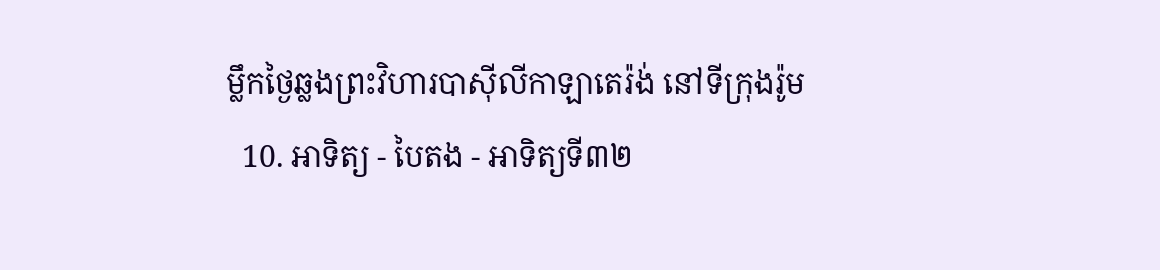ម្លឹកថ្ងៃឆ្លងព្រះវិហារបាស៊ីលីកាឡាតេរ៉ង់ នៅទីក្រុងរ៉ូម
  10. អាទិត្យ - បៃតង - អាទិត្យទី៣២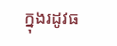ក្នុងរដូវធ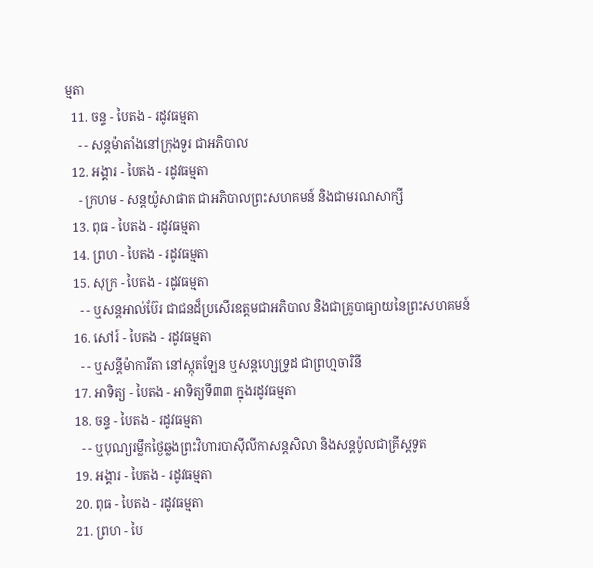ម្មតា
  11. ចន្ទ - បៃតង - រដូវធម្មតា
    - - សន្ដម៉ាតាំងនៅក្រុងទួរ ជាអភិបាល
  12. អង្គារ - បៃតង - រដូវធម្មតា
    - ក្រហម - សន្ដយ៉ូសាផាត ជាអភិបាលព្រះសហគមន៍ និងជាមរណសាក្សី
  13. ពុធ - បៃតង - រដូវធម្មតា
  14. ព្រហ - បៃតង - រដូវធម្មតា
  15. សុក្រ - បៃតង - រដូវធម្មតា
    - - ឬសន្ដអាល់ប៊ែរ ជាជនដ៏ប្រសើរឧត្ដមជាអភិបាល និងជាគ្រូបាធ្យាយនៃព្រះសហគមន៍
  16. សៅរ៍ - បៃតង - រដូវធម្មតា
    - - ឬសន្ដីម៉ាការីតា នៅស្កុតឡែន ឬសន្ដហ្សេទ្រូដ ជាព្រហ្មចារិនី
  17. អាទិត្យ - បៃតង - អាទិត្យទី៣៣ ក្នុងរដូវធម្មតា
  18. ចន្ទ - បៃតង - រដូវធម្មតា
    - - ឬបុណ្យរម្លឹកថ្ងៃឆ្លងព្រះវិហារបាស៊ីលីកាសន្ដសិលា និងសន្ដប៉ូលជាគ្រីស្ដទូត
  19. អង្គារ - បៃតង - រដូវធម្មតា
  20. ពុធ - បៃតង - រដូវធម្មតា
  21. ព្រហ - បៃ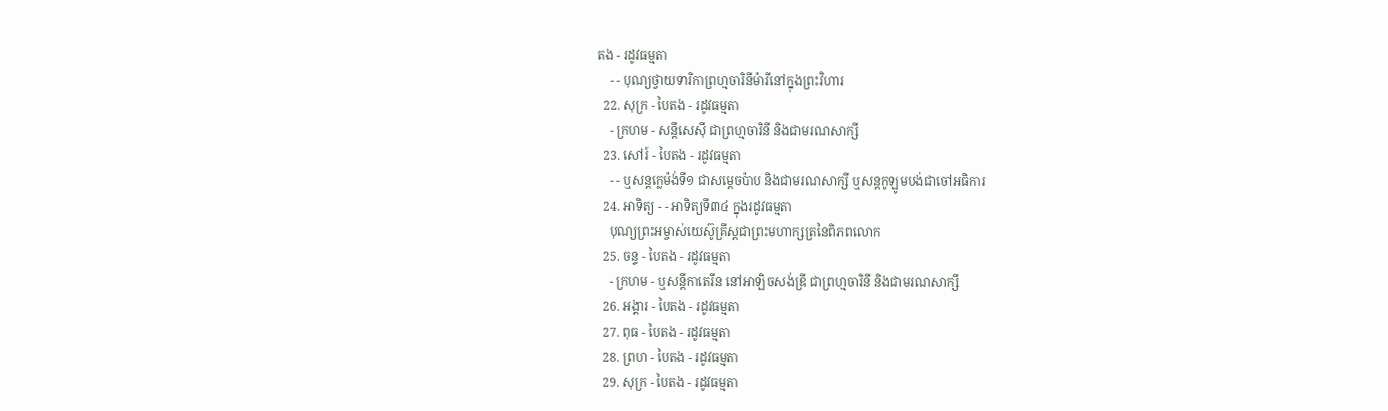តង - រដូវធម្មតា
    - - បុណ្យថ្វាយទារិកាព្រហ្មចារិនីម៉ារីនៅក្នុងព្រះវិហារ
  22. សុក្រ - បៃតង - រដូវធម្មតា
    - ក្រហម - សន្ដីសេស៊ី ជាព្រហ្មចារិនី និងជាមរណសាក្សី
  23. សៅរ៍ - បៃតង - រដូវធម្មតា
    - - ឬសន្ដក្លេម៉ង់ទី១ ជាសម្ដេចប៉ាប និងជាមរណសាក្សី ឬសន្ដកូឡូមបង់ជាចៅអធិការ
  24. អាទិត្យ - - អាទិត្យទី៣៤ ក្នុងរដូវធម្មតា
    បុណ្យព្រះអម្ចាស់យេស៊ូគ្រីស្ដជាព្រះមហាក្សត្រនៃពិភពលោក
  25. ចន្ទ - បៃតង - រដូវធម្មតា
    - ក្រហម - ឬសន្ដីកាតេរីន នៅអាឡិចសង់ឌ្រី ជាព្រហ្មចារិនី និងជាមរណសាក្សី
  26. អង្គារ - បៃតង - រដូវធម្មតា
  27. ពុធ - បៃតង - រដូវធម្មតា
  28. ព្រហ - បៃតង - រដូវធម្មតា
  29. សុក្រ - បៃតង - រដូវធម្មតា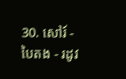30. សៅរ៍ - បៃតង - រដូវ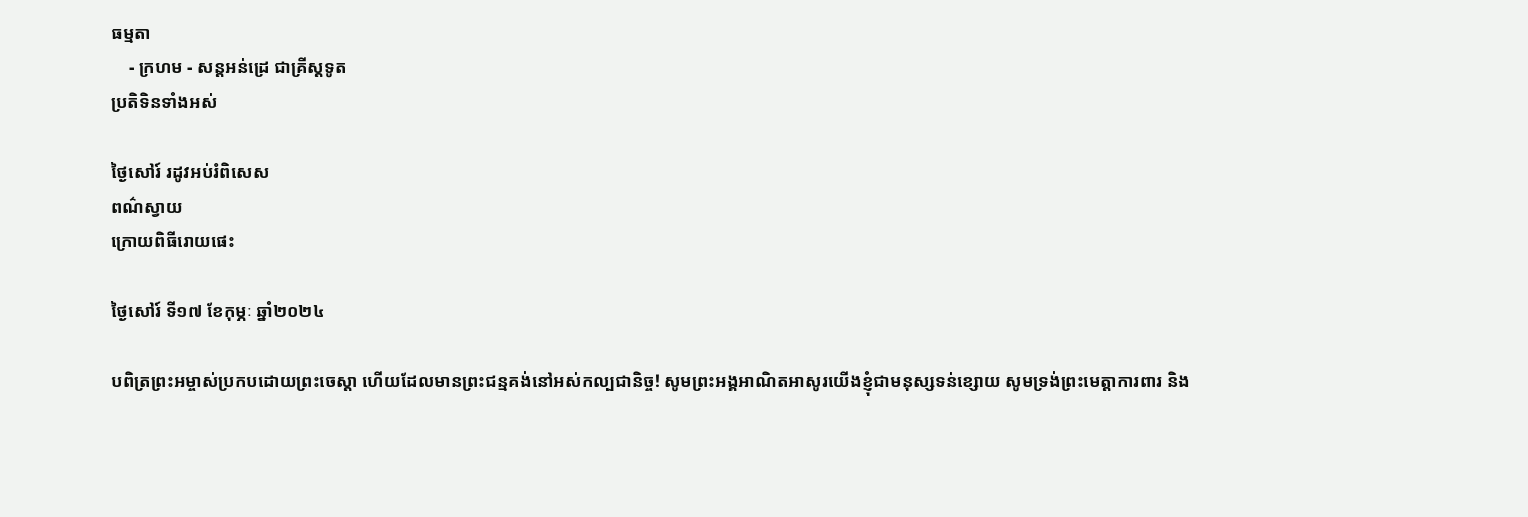ធម្មតា
    - ក្រហម - សន្ដអន់ដ្រេ ជាគ្រីស្ដទូត
ប្រតិទិនទាំងអស់

ថ្ងៃសៅរ៍ រដូវអប់រំពិសេស
ពណ៌ស្វាយ
ក្រោយពិធីរោយផេះ

ថ្ងៃសៅរ៍ ទី១៧ ខែកុម្ភៈ ឆ្នាំ២០២៤

បពិត្រព្រះអម្ចាស់ប្រកបដោយព្រះចេស្តា ហើយដែលមានព្រះជន្មគង់នៅអស់កល្បជានិច្ច! សូមព្រះអង្គអាណិតអាសូរយើងខ្ញុំជាមនុស្សទន់ខ្សោយ សូមទ្រង់ព្រះមេត្តាការពារ និង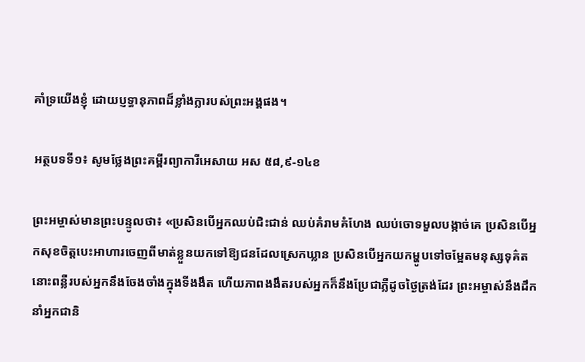គាំទ្រយើងខ្ញុំ ដោយប្ញទ្ធានុភាពដ៏ខ្លាំងក្លារបស់ព្រះអង្គផង។

អត្ថបទទី១៖ សូមថ្លែងព្រះគម្ពីរព្យាការីអេសាយ អស ៥៨,៩-១៤ខ

ព្រះអម្ចាស់មានព្រះបន្ទូលថា៖ «ប្រសិនបើអ្នកឈប់ជិះជាន់ ឈប់គំរាមគំហែង ឈប់ចោទមួលបង្កាច់គេ ប្រសិនបើអ្នកសុខចិត្តបេះអាហារចេញពីមាត់ខ្លួនយកទៅឱ្យជនដែលស្រេកឃ្លាន ប្រសិនបើអ្នកយកម្ហូបទៅចម្អែតមនុស្សទុគ៌ត នោះពន្លឺរបស់អ្នកនឹងចែងចាំងក្នុងទីងងឹត ហើយភាពងងឹតរបស់អ្នកក៏នឹងប្រែជាភ្លឺដូចថ្ងៃត្រង់ដែរ ព្រះអម្ចាស់នឹងដឹកនាំអ្នកជានិ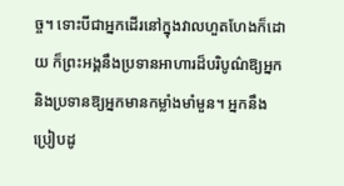ច្ច។ ទោះបីជាអ្នកដើរនៅក្នុងវាលហួតហែងក៏ដោយ ក៏ព្រះអង្គនឹងប្រទានអាហារដ៏បរិបូណ៌ឱ្យអ្នក និងប្រទានឱ្យអ្នកមានកម្លាំងមាំមួន។ អ្នកនឹងប្រៀបដូ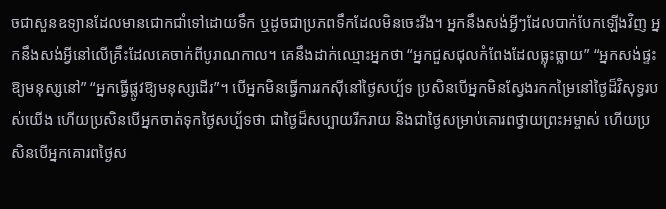ចជាសួនឧទ្យានដែលមានជោកជាំទៅដោយទឹក ឬដូចជាប្រភពទឹកដែលមិនចេះរីង។ អ្នកនឹងសង់អ្វីៗដែលបាក់បែកឡើងវិញ អ្នកនឹងសង់អ្វីនៅលើគ្រឹះដែលគេចាក់ពីបូរាណកាល។ គេនឹងដាក់ឈ្មោះអ្នកថា “អ្នកជួសជុលកំពែងដែលធ្លុះធ្លាយ” “អ្នកសង់ផ្ទះឱ្យមនុស្សនៅ” “អ្នកធ្វើផ្លូវឱ្យមនុស្សដើរ”។ បើអ្នកមិនធ្វើការរកស៊ីនៅថ្ងៃសប្ប័ទ ប្រសិនបើអ្នកមិនស្វែងរកកម្រៃនៅថ្ងៃដ៏វិសុទ្ធរបស់យើង ហើយប្រសិនបើអ្នកចាត់ទុកថ្ងៃសប្ប័ទថា ជាថ្ងៃដ៏សប្បាយរីករាយ និងជាថ្ងៃសម្រាប់គោរពថ្វាយព្រះអម្ចាស់ ហើយប្រសិនបើអ្នកគោរពថ្ងៃស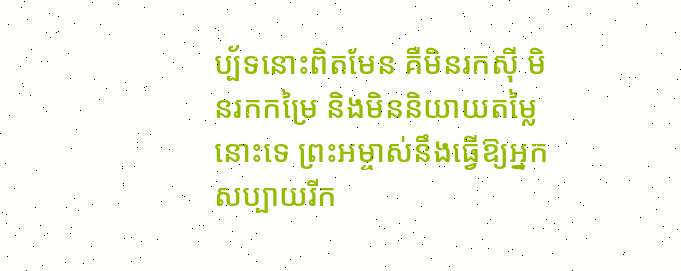ប្ប័ទនោះពិតមែន គឺមិនរកស៊ី មិនរកកម្រៃ និងមិននិយាយតម្លៃនោះទេ ព្រះអម្ចាស់នឹងធ្វើឱ្យអ្នកសប្បាយរីក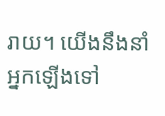រាយ។ យើងនឹងនាំអ្នកឡើងទៅ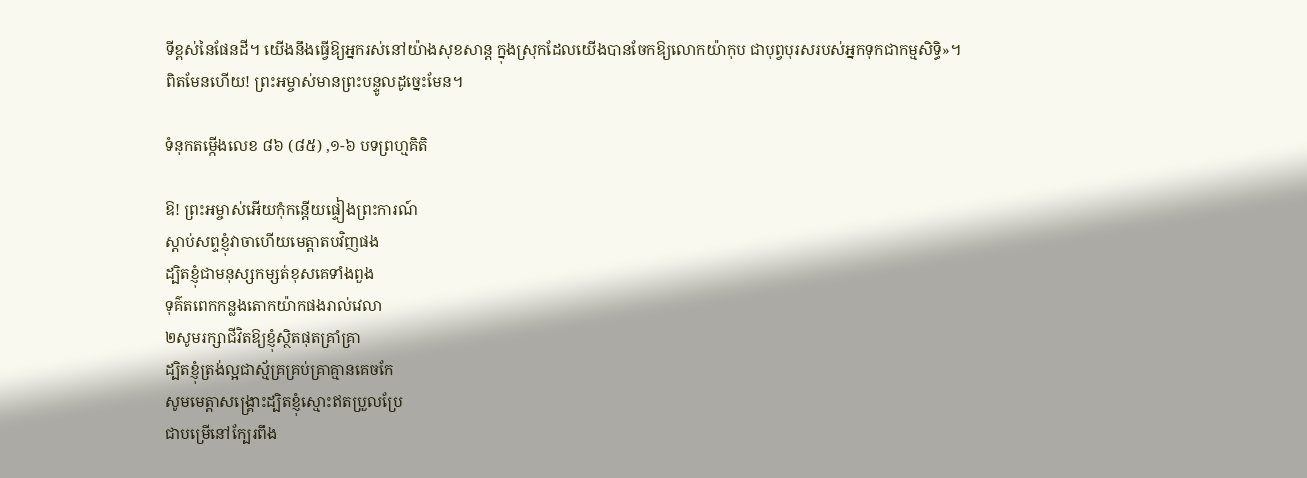ទីខ្ពស់នៃផែនដី។ យើងនឹងធ្វើឱ្យអ្នករស់នៅយ៉ាងសុខសាន្ត ក្នុងស្រុកដែលយើងបានចែកឱ្យលោកយ៉ាកុប ជាបុព្វបុរសរបស់អ្នកទុកជាកម្មសិទិ្ធ»។ ពិតមែនហើយ! ព្រះអម្ចាស់មានព្រះបន្ទូលដូច្នេះមែន។

ទំនុកតម្កើងលេខ ៨៦ (៨៥) ,១-៦ បទព្រហ្មគិតិ

ឱ! ព្រះអម្ចាស់អើយកុំកន្តើយផ្ទៀងព្រះការណ៍
ស្តាប់សព្ទខ្ញុំវាចាហើយមេត្តាតបវិញផង
ដ្បិតខ្ញុំជាមនុស្សកម្សត់ខុសគេទាំងពួង
ទុគ៌តពេកកន្លងតោកយ៉ាកផងរាល់វេលា
២សូមរក្សាជីវិតឱ្យខ្ញុំស្ថិតផុតគ្រាំគ្រា
ដ្បិតខ្ញុំត្រង់ល្អជាស្ម័គ្រគ្រប់គ្រាគ្មានគេចកែ
សូមមេត្តាសង្រ្គោះដ្បិតខ្ញុំស្មោះឥតប្រួលប្រែ
ជាបម្រើនៅក្បែរពឹង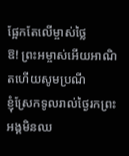ផ្អែកតែលើម្ចាស់ថ្លៃ
ឱ! ព្រះអម្ចាស់អើយអាណិតហើយសូមប្រណី
ខ្ញុំស្រែកទូលរាល់ថ្ងៃរកព្រះអង្គមិនឈ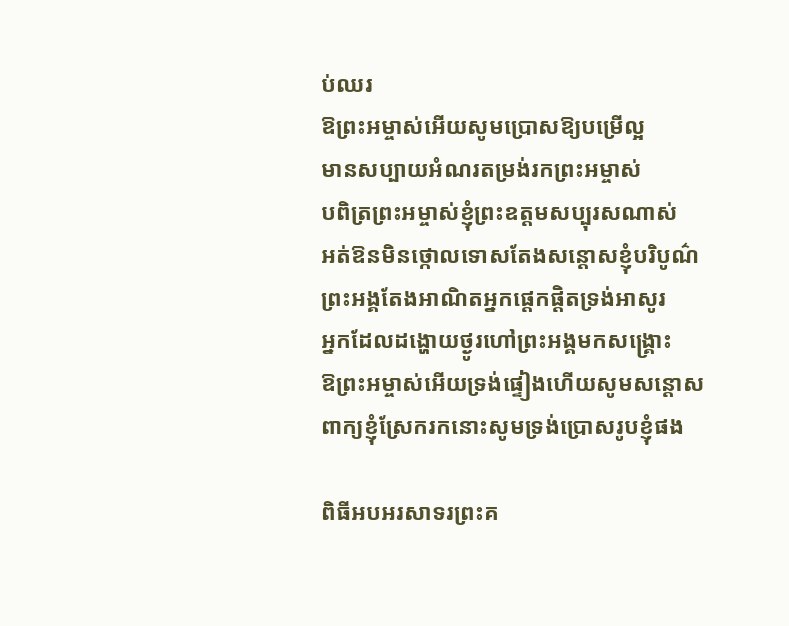ប់ឈរ
ឱព្រះអម្ចាស់អើយសូមប្រោសឱ្យបម្រើល្អ
មានសប្បាយអំណរតម្រង់រកព្រះអម្ចាស់
បពិត្រព្រះអម្ចាស់ខ្ញុំព្រះឧត្តមសប្បុរសណាស់
អត់ឱនមិនថ្កោលទោសតែងសន្តោសខ្ញុំបរិបូណ៌
ព្រះអង្គតែងអាណិតអ្នកផ្តេកផ្តិតទ្រង់អាសូរ
អ្នកដែលដង្ហោយថ្ងូរហៅព្រះអង្គមកសង្រ្គោះ
ឱព្រះអម្ចាស់អើយទ្រង់ផ្ទៀងហើយសូមសន្តោស
ពាក្យខ្ញុំស្រែករកនោះសូមទ្រង់ប្រោសរូបខ្ញុំផង

ពិធីអបអរសាទរព្រះគ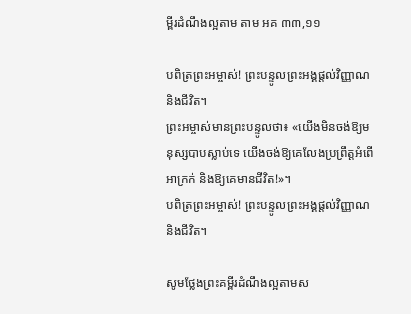ម្ពីរដំណឹងល្អតាម តាម អគ ៣៣,១១

បពិត្រព្រះអម្ចាស់! ព្រះបន្ទូលព្រះអង្គផ្តល់វិញ្ញាណ និងជីវិត។
ព្រះអម្ចាស់មានព្រះបន្ទូលថា៖ «យើងមិនចង់ឱ្យមនុស្សបាបស្លាប់ទេ យើងចង់ឱ្យគេលែងប្រព្រឹត្តអំពើអាក្រក់ និងឱ្យគេមានជីវិត!»។
បពិត្រព្រះអម្ចាស់! ព្រះបន្ទូលព្រះអង្គផ្តល់វិញ្ញាណ និងជីវិត។

សូមថ្លែងព្រះគម្ពីរដំណឹងល្អតាមស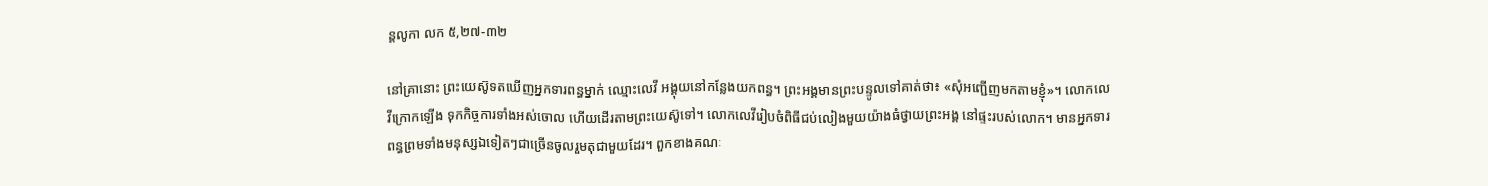ន្តលូកា លក ៥,២៧-៣២

នៅគ្រានោះ ព្រះយេស៊ូទតឃើញអ្នកទារពន្ធម្នាក់ ឈ្មោះលេវី អង្គុយនៅកន្លែងយកពន្ធ។ ព្រះអង្គមានព្រះបន្ទូលទៅគាត់ថា៖ «សុំអញ្ជើញមកតាមខ្ញុំ»។ លោកលេវីក្រោកឡើង ទុកកិច្ចការទាំងអស់ចោល ហើយដើរតាមព្រះយេស៊ូទៅ។ លោកលេវីរៀបចំពិធីជប់លៀងមួយយ៉ាងធំថ្វាយព្រះអង្គ នៅផ្ទះរបស់លោក។ មានអ្នកទារពន្ធព្រមទាំងមនុស្សឯទៀតៗជាច្រើនចូលរួមតុជាមួយដែរ។ ពួកខាងគណៈ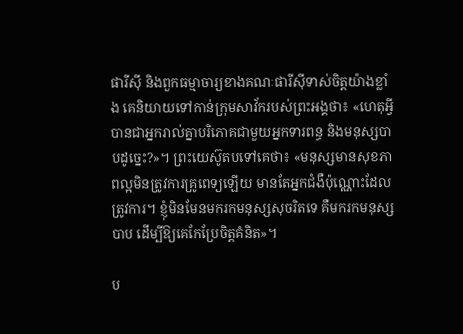ផារីស៊ី និងពួកធម្មាចារ្យខាងគណៈផារីស៊ីទាស់ចិត្តយ៉ាងខ្លាំង គេនិយាយទៅកាន់ក្រុមសាវ័ករបស់ព្រះអង្គថា៖ «ហេតុអ្វីបានជាអ្នករាល់គ្នាបរិភោគជាមួយអ្នកទារពន្ធ និងមនុស្សបាបដូច្នេះ?»។ ព្រះយេស៊ូតបទៅគេថា៖ «មនុស្សមានសុខភាពល្អមិនត្រូវការគ្រូពេទ្យឡើយ មានតែអ្នកជំងឺប៉ុណ្ណោះដែលត្រូវការ។ ខ្ញុំមិនមែនមករកមនុស្សសុចរិតទេ គឺមករកមនុស្សបាប ដើម្បីឱ្យគេកែប្រែចិត្តគំនិត»។

ប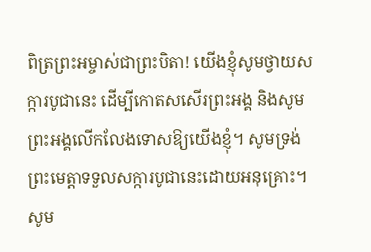ពិត្រព្រះអម្ចាស់ជាព្រះបិតា! យើងខ្ញុំសូមថ្វាយសក្ការបូជានេះ ដើម្បីកោតសសើរព្រះអង្គ និងសូមព្រះអង្គលើកលែងទោសឱ្យយើងខ្ញុំ។ សូមទ្រង់ព្រះមេត្តាទទួលសក្ការបូជានេះដោយអនុគ្រោះ។ សូម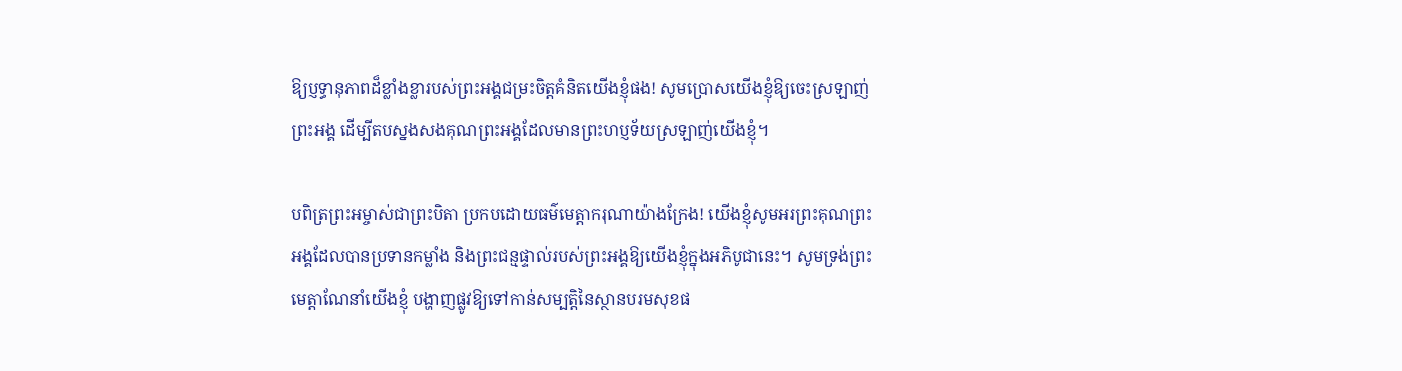ឱ្យប្ញទ្ធានុភាពដ៏ខ្លាំងខ្លារបស់ព្រះអង្គជម្រះចិត្តគំនិតយើងខ្ញុំផង! សូមប្រោសយើងខ្ញុំឱ្យចេះស្រឡាញ់ព្រះអង្គ ដើម្បីតបស្នងសងគុណព្រះអង្គដែលមានព្រះហប្ញទ័យស្រឡាញ់យើងខ្ញុំ។

បពិត្រព្រះអម្ចាស់ជាព្រះបិតា ប្រកបដោយធម៌មេត្តាករុណាយ៉ាងក្រែង! យើងខ្ញុំសូមអរព្រះគុណព្រះអង្គដែលបានប្រទានកម្លាំង និងព្រះជន្មផ្ទាល់របស់ព្រះអង្គឱ្យយើងខ្ញុំក្នុងអភិបូជានេះ។ សូមទ្រង់ព្រះមេត្តាណែនាំយើងខ្ញុំ បង្ហាញផ្លូវឱ្យទៅកាន់សម្បត្តិនៃស្ថានបរមសុខផ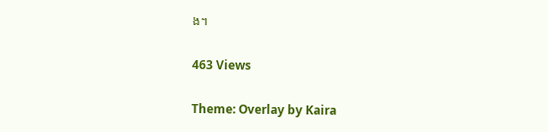ង។

463 Views

Theme: Overlay by Kaira